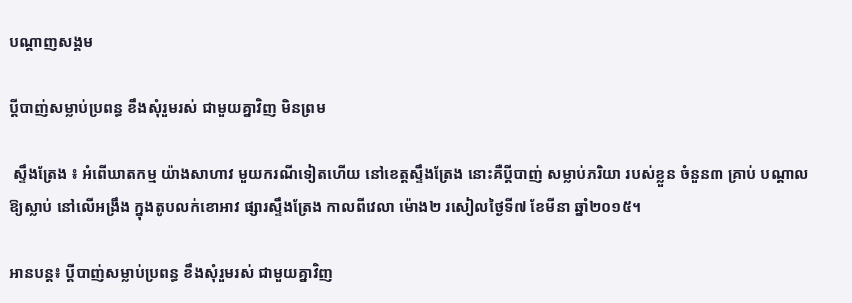បណ្តាញសង្គម

ប្ដីបាញ់សម្លាប់ប្រពន្ធ ខឹងសុំរួមរស់ ជាមួយគ្នាវិញ មិនព្រម

 ស្ទឹងត្រែង ៖ អំពើឃាតកម្ម យ៉ាងសាហាវ មួយករណីទៀតហើយ នៅខេត្ដស្ទឹងត្រែង នោះគឺប្ដីបាញ់ សម្លាប់ភរិយា របស់ខ្លួន ចំនួន៣ គ្រាប់ បណ្ដាលឱ្យស្លាប់ នៅលើអង្រឹង ក្នុងតូបលក់ខោអាវ ផ្សារស្ទឹងត្រែង កាលពីវេលា ម៉ោង២ រសៀលថ្ងៃទី៧ ខែមីនា ឆ្នាំ២០១៥។

អានបន្ត៖ ប្ដីបាញ់សម្លាប់ប្រពន្ធ ខឹងសុំរួមរស់ ជាមួយគ្នាវិញ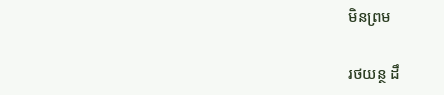មិនព្រម

រថយន្ថ ដឹ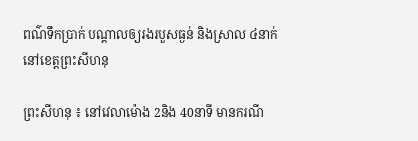ពណ៌ទឹកប្រាក់ បណ្ដាលឲ្យរងរបួសធ្ងន់ និងស្រាល ៤នាក់ នៅខេត្តព្រះសីហនុ

ព្រះសីហនុ ៖ នៅវេលាម៉ោង 2និង 40នាទី មានករណី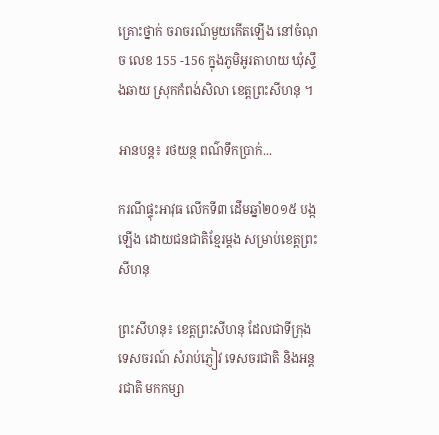គ្រោះថ្នាក់ ចរាចរណ៍មួយកើតឡើង នៅចំណុច លេខ 155 -156 ក្នុងភូមិអូរតាហយ ឃុំសឹ្ទងឆាយ ស្រុកកំពង់សិលា ខេត្តព្រះសីហនុ ។

អានបន្ត៖ រថយន្ថ ពណ៌ទឹកប្រាក់...

ករណីផ្ទុះអាវុធ លើកទី៣ ដើមឆ្នាំ២០១៥ បង្កឡើង ដោយជនជាតិខ្មែរម្តង សម្រាប់ខេត្តព្រះសីហនុ

ព្រះសីហនុ៖ ខេត្តព្រះសីហនុ ដែលជាទីក្រុង ទេសចរណ៍ សំរាប់ភ្ញៀវ ទេសចរជាតិ និងអន្តរជាតិ មកកម្សា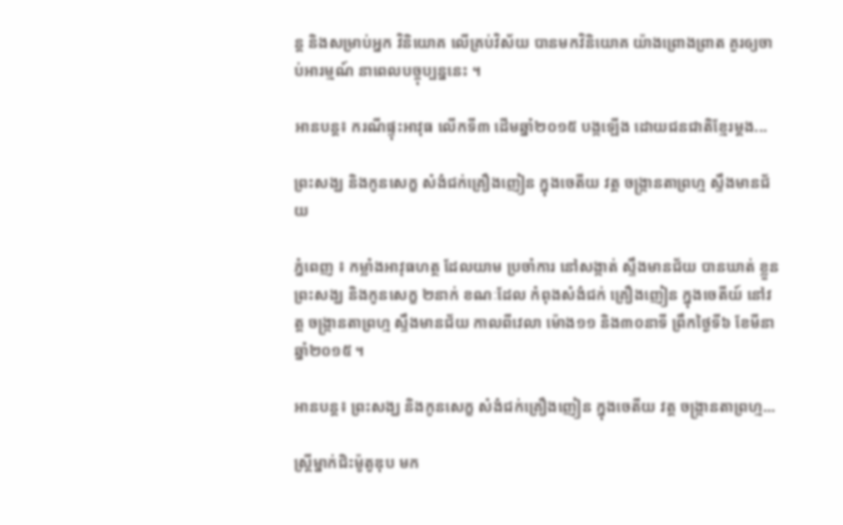ន្ត និងសម្រាប់អ្នក វិនិយោគ លើគ្រប់វិស័យ បានមកវិនិយោគ យ៉ាងព្រោងព្រាត គួរឲ្យចាប់អារម្មណ៍ នាពេលបច្ចុប្បន្ននេះ ។

អានបន្ត៖ ករណីផ្ទុះអាវុធ លើកទី៣ ដើមឆ្នាំ២០១៥ បង្កឡើង ដោយជនជាតិខ្មែរម្តង...

ព្រះសង្ឃ និងកូនសេក្ខ សំងំជក់គ្រឿងញៀន ក្នុងចេតីយ វត្ដ ចង្ក្រានតាព្រហ្ម ស្ទឹងមានជ័យ

ភ្នំពេញ ៖ កម្លាំងអាវុធហត្ថ ដែលយាម ប្រចាំការ នៅសង្កាត់ ស្ទឹងមានជ័យ បានឃាត់ ខ្លួនព្រះសង្ឃ និងកូនសេក្ខ ២នាក់ ខណៈដែល កំពុងសំងំជក់ គ្រឿងញៀន ក្នុងចេតីយ៍ នៅវត្ដ ចង្ក្រានតាព្រហ្ម ស្ទឹងមានជ័យ កាលពីវេលា ម៉ោង១១ និង៣០នាទី ព្រឹកថ្ងៃទី៦ ខែមីនា ឆ្នាំ២០១៥ ។

អានបន្ត៖ ព្រះសង្ឃ និងកូនសេក្ខ សំងំជក់គ្រឿងញៀន ក្នុងចេតីយ វត្ដ ចង្ក្រានតាព្រហ្ម...

ស្ដ្រីម្នាក់ជិះម៉ូតូឌុប មក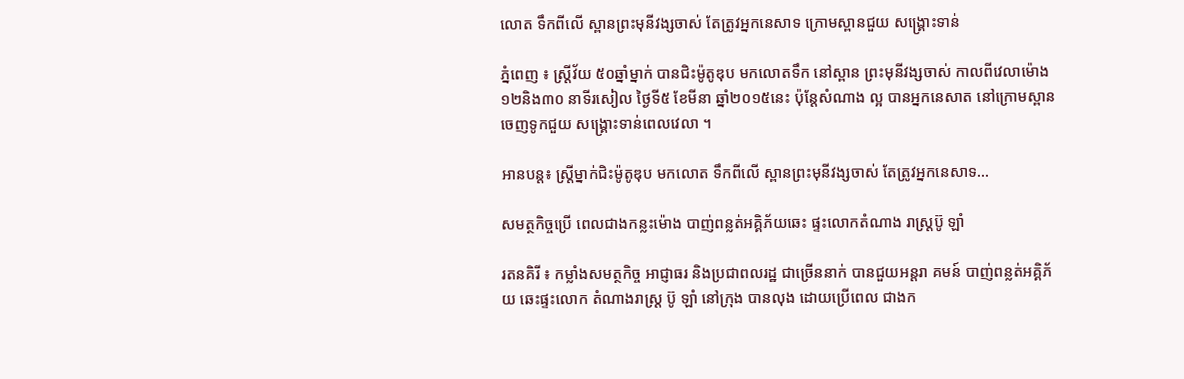លោត ទឹកពីលើ ស្ពានព្រះមុនីវង្សចាស់ តែត្រូវអ្នកនេសាទ ក្រោមស្ពានជួយ សង្គ្រោះទាន់

ភ្នំពេញ ៖ ស្ដ្រីវ័យ ៥០ឆ្នាំម្នាក់ បានជិះម៉ូតូឌុប មកលោតទឹក នៅស្ពាន ព្រះមុនីវង្សចាស់ កាលពីវេលាម៉ោង ១២និង៣០ នាទីរសៀល ថ្ងៃទី៥ ខែមីនា ឆ្នាំ២០១៥នេះ ប៉ុន្ដែសំណាង ល្អ បានអ្នកនេសាត នៅក្រោមស្ពាន ចេញទូកជួយ សង្គ្រោះទាន់ពេលវេលា ។

អានបន្ត៖ ស្ដ្រីម្នាក់ជិះម៉ូតូឌុប មកលោត ទឹកពីលើ ស្ពានព្រះមុនីវង្សចាស់ តែត្រូវអ្នកនេសាទ...

សមត្ថកិច្ចប្រើ ពេលជាងកន្លះម៉ោង បាញ់ពន្លត់អគ្គិភ័យឆេះ ផ្ទះលោកតំណាង រាស្ដ្រប៊ូ ឡាំ

រតនគិរី ៖ កម្លាំងសមត្ថកិច្ច អាជ្ញាធរ និងប្រជាពលរដ្ឋ ជាច្រើននាក់ បានជួយអន្ដរា គមន៍ បាញ់ពន្លត់អគ្គិភ័យ ឆេះផ្ទះលោក តំណាងរាស្ដ្រ ប៊ូ ឡាំ នៅក្រុង បានលុង ដោយប្រើពេល ជាងក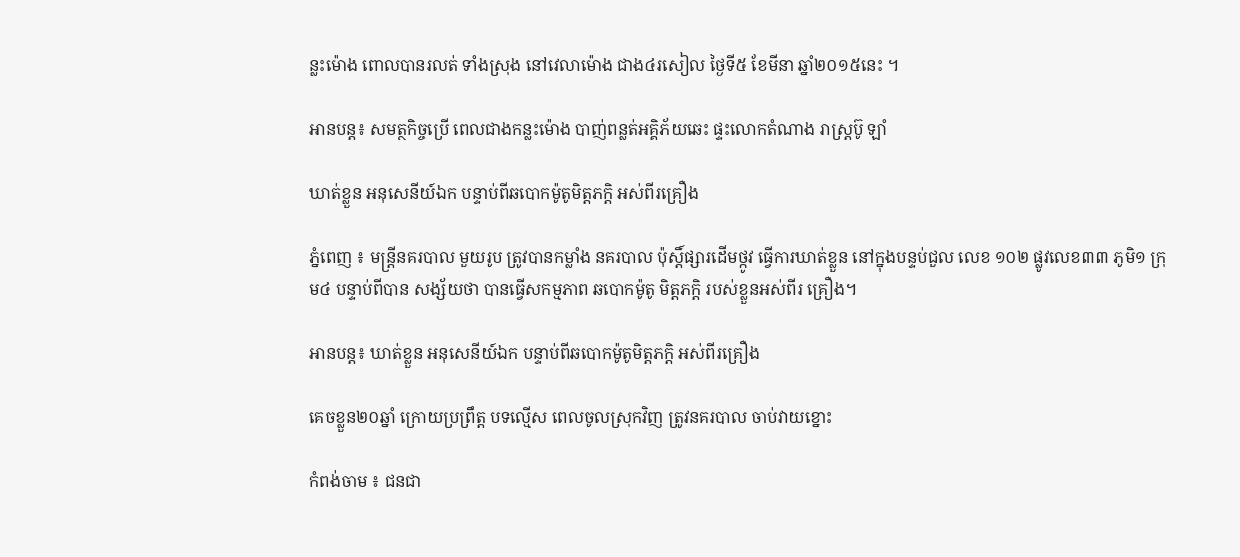ន្លះម៉ោង ពោលបានរលត់ ទាំងស្រុង នៅវេលាម៉ោង ជាង៤រសៀល ថ្ងៃទី៥ ខែមីនា ឆ្នាំ២០១៥នេះ ។

អានបន្ត៖ សមត្ថកិច្ចប្រើ ពេលជាងកន្លះម៉ោង បាញ់ពន្លត់អគ្គិភ័យឆេះ ផ្ទះលោកតំណាង រាស្ដ្រប៊ូ ឡាំ

ឃាត់ខ្លួន អនុសេនីយ៍ឯក បន្ទាប់ពីឆបោកម៉ូតូមិត្តភក្តិ អស់ពីរគ្រឿង

ភ្នំពេញ ៖ មន្រ្តីនគរបាល មួយរូប ត្រូវបានកម្លាំង នគរបាល ប៉ុស្តិ៍ផ្សារដើមថ្កូវ ធ្វើការឃាត់ខ្លួន នៅក្នុងបន្ទប់ជួល លេខ ១០២ ផ្លូវលេខ៣៣ ភូមិ១ ក្រុម៤ បន្ទាប់ពីបាន សង្ស័យថា បានធ្វើសកម្មភាព ឆបោកម៉ូតូ មិត្តភក្តិ របស់ខ្លួនអស់ពីរ គ្រឿង។

អានបន្ត៖ ឃាត់ខ្លួន អនុសេនីយ៍ឯក បន្ទាប់ពីឆបោកម៉ូតូមិត្តភក្តិ អស់ពីរគ្រឿង

គេចខ្លួន២០ឆ្នាំ ក្រោយប្រព្រឹត្ត បទល្មើស ពេលចូលស្រុកវិញ ត្រូវនគរបាល ចាប់វាយខ្នោះ

កំពង់ចាម ៖ ជនជា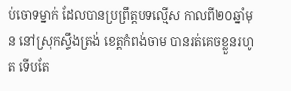ប់ចោទម្នាក់ ដែលបានប្រព្រឹត្តបទល្មើស កាលពី២០ឆ្នាំមុន នៅស្រុកស្ទឹងត្រង់ ខេត្តកំពង់ចាម បានរត់គេចខ្លួនរហូត ទើបតែ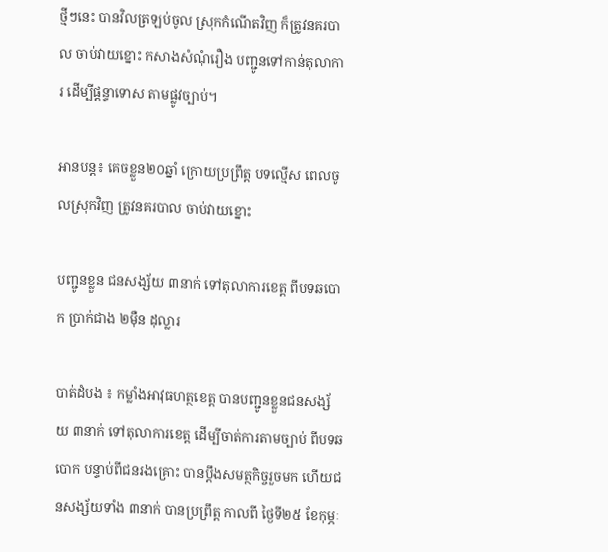ថ្មីៗនេះ បានវិលត្រឡប់ចូល ស្រុកកំណើតវិញ ក៏ត្រូវនគរបាល ចាប់វាយខ្នោះ កសាងសំណុំរឿង បញ្ជូនទៅកាន់តុលាការ ដើម្បីផ្តន្ទាទោស តាមផ្លូវច្បាប់។

អានបន្ត៖ គេចខ្លួន២០ឆ្នាំ ក្រោយប្រព្រឹត្ត បទល្មើស ពេលចូលស្រុកវិញ ត្រូវនគរបាល ចាប់វាយខ្នោះ

បញ្ជូនខ្លួន ជនសង្ស័យ ៣នាក់ ទៅតុលាការខេត្ត ពីបទឆបោក ប្រាក់ជាង ២ម៉ឺន ដុល្លារ

បាត់ដំបង ៖ កម្លាំងអាវុធហត្ថខេត្ត បានបញ្ជូនខ្លួនជនសង្ស័យ ៣នាក់ ទៅតុលាការខេត្ត ដើម្បីចាត់ការតាមច្បាប់ ពីបទឆបោក បន្ទាប់ពីជនរងគ្រោះ បានប្តឹងសមត្ថកិច្ចរួចមក ហើយជនសង្ស័យទាំង ៣នាក់ បានប្រព្រឹត្ត កាលពី ថ្ងៃទី២៥ ខែកុម្ភៈ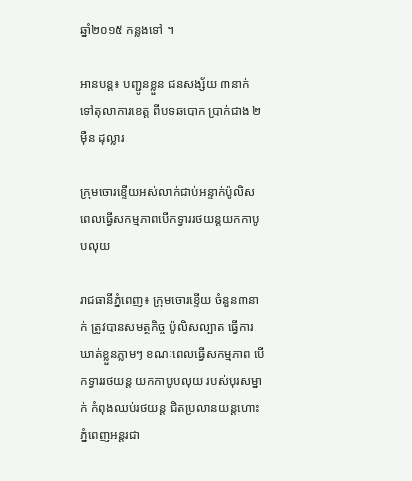ឆ្នាំ២០១៥ កន្លងទៅ ។

អានបន្ត៖ បញ្ជូនខ្លួន ជនសង្ស័យ ៣នាក់ ទៅតុលាការខេត្ត ពីបទឆបោក ប្រាក់ជាង ២ម៉ឺន ដុល្លារ

ក្រុមចោរខ្ទើយអស់លាក់ជាប់អន្ទាក់ប៉ូលិស ពេលធ្វើសកម្មភាពបើកទ្វាររថយន្តយកកាបូបលុយ

រាជធានីភ្នំពេញ៖ ក្រុមចោរខ្ទើយ ចំនួន៣នាក់ ត្រូវបានសមត្ថកិច្ច ប៉ូលិសល្បាត ធ្វើការឃាត់ខ្លួនភ្លាមៗ ខណៈពេលធ្វើសកម្មភាព បើកទ្វាររថយន្ត យកកាបូបលុយ របស់បុរសម្នាក់ កំពុងឈប់រថយន្ត ជិតប្រលានយន្តហោះ  ភ្នំពេញអន្តរជា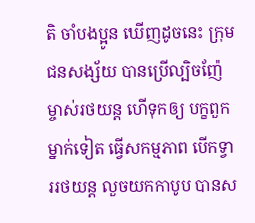តិ ចាំបងប្អូន ឃើញដូចនេះ ក្រុមជនសង្ស័យ បានប្រើល្បិចញ៉ែ ម្ចាស់រថយន្ត ហើទុកឲ្យ បក្ខពួកម្នាក់ទៀត ធ្វើសកម្មភាព បើកទ្វាររថយន្ត លួចយកកាបូប បានស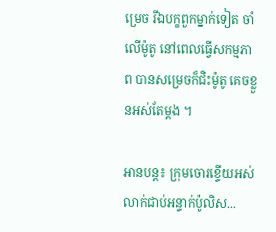ម្រេច រីឯបក្ខពួកម្នាក់ទៀត ចាំលើម៉ូតូ នៅពេលធ្វើសកម្មភាព បានសម្រេចក៏ជិះម៉ូតូ គេចខ្លួនអស់តែម្តង ។

អានបន្ត៖ ក្រុមចោរខ្ទើយអស់លាក់ជាប់អន្ទាក់ប៉ូលិស...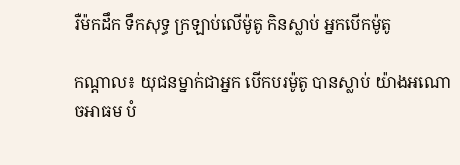រឺម៉កដឹក ទឹកសុទ្ធ ក្រឡាប់លើម៉ូតូ កិនស្លាប់ អ្នកបើកម៉ូតូ

កណ្តាល៖ យុជនម្នាក់ជាអ្នក បើកបរម៉ូតូ បានស្លាប់ យ៉ាងអណោចអាធម បំ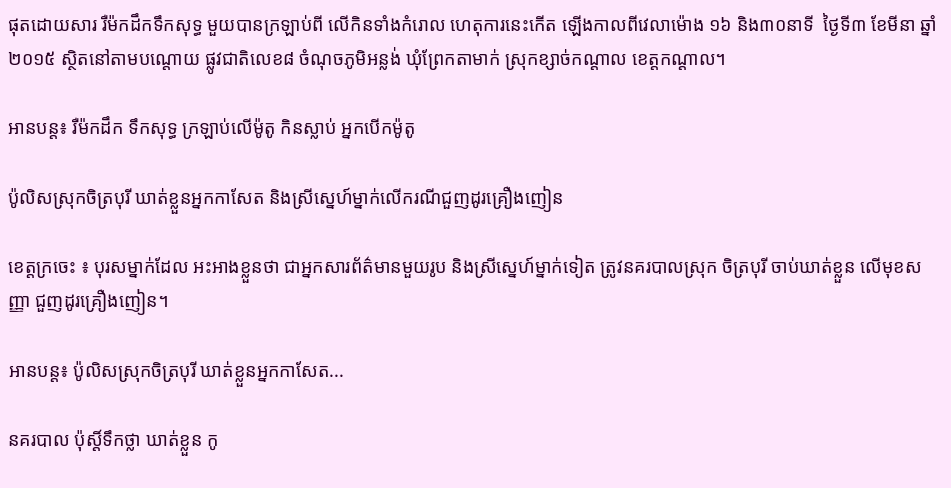ផុតដោយសារ រឺម៉កដឹកទឹកសុទ្ធ មួយបានក្រឡាប់ពី លើកិនទាំងកំរោល ហេតុការនេះកើត ឡើងកាលពីវេលាម៉ោង ១៦ និង៣០នាទី  ថ្ងៃទី៣ ខែមីនា ឆ្នាំ២០១៥ ស្ថិតនៅតាមបណ្តោយ ផ្លូវជាតិលេខ៨ ចំណុចភូមិអន្លង់ ឃុំព្រែកតាមាក់ ស្រុកខ្សាច់កណ្ដាល ខេត្តកណ្ដាល។

អានបន្ត៖ រឺម៉កដឹក ទឹកសុទ្ធ ក្រឡាប់លើម៉ូតូ កិនស្លាប់ អ្នកបើកម៉ូតូ

ប៉ូលិសស្រុកចិត្របុរី ឃាត់ខ្លួនអ្នកកាសែត និងស្រីស្នេហ៍ម្នាក់លើករណីជួញដូរគ្រឿងញៀន

ខេត្តក្រចេះ ៖ បុរសម្នាក់ដែល អះអាងខ្លួនថា ជាអ្នកសារព័ត៌មានមួយរូប និងស្រីស្នេហ៍ម្នាក់ទៀត ត្រូវនគរបាលស្រុក ចិត្របុរី ចាប់ឃាត់ខ្លួន លើមុខសញ្ញា ជួញដូរគ្រឿងញៀន។

អានបន្ត៖ ប៉ូលិសស្រុកចិត្របុរី ឃាត់ខ្លួនអ្នកកាសែត...

នគរបាល ប៉ុស្ដិ៍ទឹកថ្លា ឃាត់ខ្លួន កូ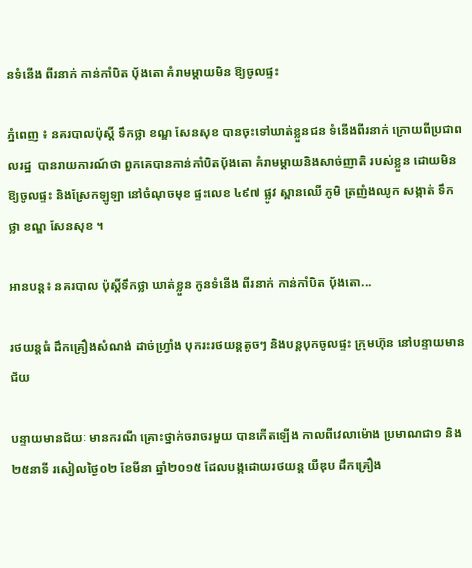នទំនើង ពីរនាក់ កាន់កាំបិត ប៉័ងតោ គំរាមម្ដាយមិន ឱ្យចូលផ្ទះ

ភ្នំពេញ ៖ នគរបាលប៉ុស្ដិ៍ ទឹកថ្លា ខណ្ឌ សែនសុខ បានចុះទៅឃាត់ខ្លួនជន ទំនើងពីរនាក់ ក្រោយពីប្រជាពលរដ្ឋ  បានរាយការណ៍ថា ពួកគេបានកាន់កាំបិតប៉័ងតោ គំរាមម្ដាយនិងសាច់ញាតិ របស់ខ្លួន ដោយមិនឱ្យចូលផ្ទះ និងស្រែកឡូឡា នៅចំណុចមុខ ផ្ទះលេខ ៤៩៧ ផ្លូវ ស្ពានឈើ ភូមិ ត្រញំងឈូក សង្កាត់ ទឹកថ្លា ខណ្ឌ សែនសុខ ។

អានបន្ត៖ នគរបាល ប៉ុស្ដិ៍ទឹកថ្លា ឃាត់ខ្លួន កូនទំនើង ពីរនាក់ កាន់កាំបិត ប៉័ងតោ...

រថយន្តធំ ដឹកគ្រឿងសំណង់ ដាច់ហ្រ្វាំង បុករះរថយន្តតូចៗ និងបន្តបុកចូលផ្ទះ ក្រុមហ៊ុន នៅបន្ទាយមានជ័យ

បន្ទាយមានជ័យៈ មានករណី គ្រោះថ្នាក់ចរាចរមួយ បានកើតឡើង កាលពីវេលាម៉ោង ប្រមាណជា១ និង២៥នាទី រសៀលថ្ងៃ០២ ខែមីនា ឆ្នាំ២០១៥ ដែលបង្កដោយរថយន្ត យីឌុប ដឹកគ្រឿង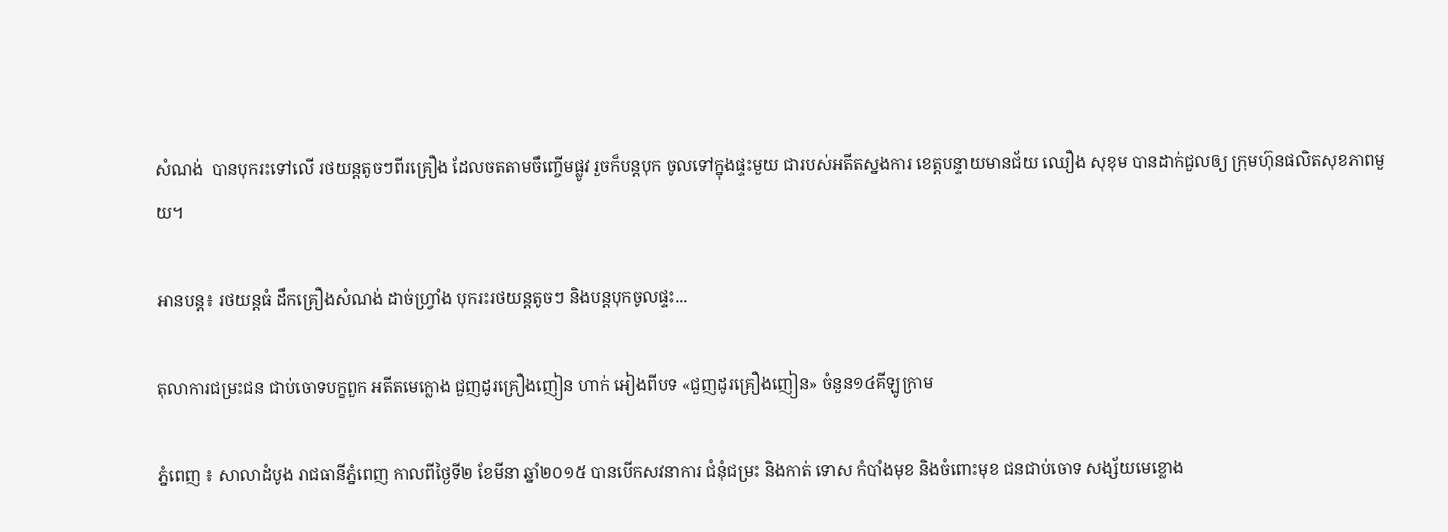សំណង់  បានបុករះទៅលើ រថយន្តតូចៗពីរគ្រឿង ដែលចតតាមចឹញ្ចើមផ្លូវ រួចក៏បន្តបុក ចូលទៅក្នុងផ្ទះមួយ ជារបស់អតីតស្នងការ ខេត្តបន្ទាយមានជ័យ ឈឿង សុខុម បានដាក់ជួលឲ្យ ក្រុមហ៊ុនផលិតសុខភាពមួយ។

អានបន្ត៖ រថយន្តធំ ដឹកគ្រឿងសំណង់ ដាច់ហ្រ្វាំង បុករះរថយន្តតូចៗ និងបន្តបុកចូលផ្ទះ...

តុលាការជម្រះជន ជាប់ចោទបក្ខពួក អតីតមេក្លោង ជួញដូរគ្រឿងញៀន ហាក់ អៀងពីបទ «ជួញដូរគ្រឿងញៀន» ចំនួន១៤គីឡូក្រាម

ភ្នំពេញ ៖ សាលាដំបូង រាជធានីភ្នំពេញ កាលពីថ្ងៃទី២ ខែមីនា ឆ្នាំ២០១៥ បានបើកសវនាការ ជំនុំជម្រះ និងកាត់ ទោស កំបាំងមុខ និងចំពោះមុខ ជនជាប់ចោទ សង្ស័យមេខ្លោង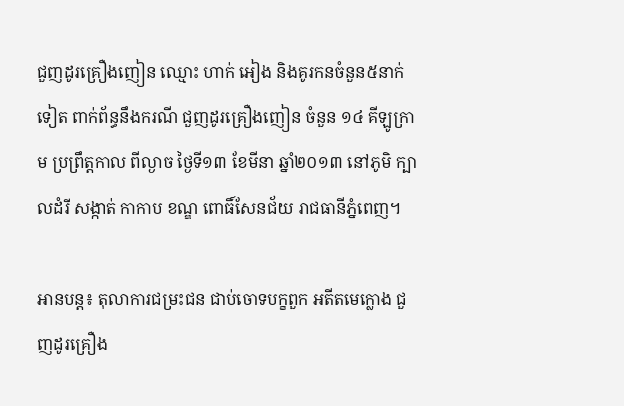ជួញដូរគ្រឿងញៀន ឈ្មោះ ហាក់ អៀង និងគូរកនចំនួន៥នាក់ទៀត ពាក់ព័ន្ធនឹងករណី ជួញដូរគ្រឿងញៀន ចំនួន ១៤ គីឡូក្រាម ប្រព្រឹត្តកាល ពីល្ងាច ថ្ងៃទី១៣ ខែមីនា ឆ្នាំ២០១៣ នៅភូមិ ក្បាលដំរី សង្កាត់ កាកាប ខណ្ឌ ពោធិ៍សែនជ័យ រាជធានីភ្នំពេញ។

អានបន្ត៖ តុលាការជម្រះជន ជាប់ចោទបក្ខពួក អតីតមេក្លោង ជួញដូរគ្រឿង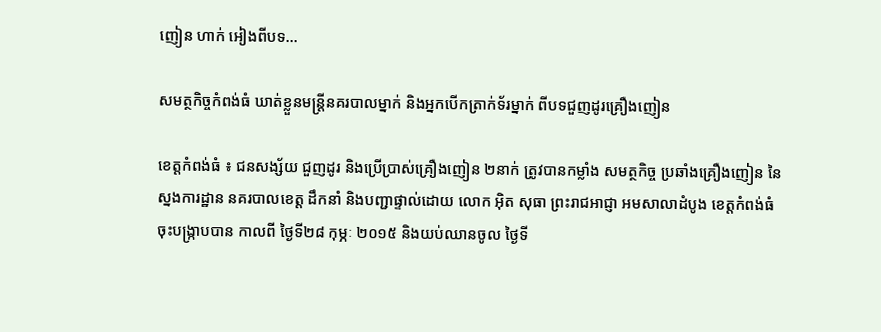ញៀន ហាក់ អៀងពីបទ...

សមត្ថកិច្ចកំពង់ធំ ឃាត់ខ្លួនមន្ត្រីនគរបាលម្នាក់ និងអ្នកបើកត្រាក់ទ័រម្នាក់ ពីបទជួញដូរគ្រឿងញៀន

ខេត្តកំពង់ធំ ៖ ជនសង្ស័យ ជួញដូរ និងប្រើប្រាស់គ្រឿងញៀន ២នាក់ ត្រូវបានកម្លាំង សមត្ថកិច្ច ប្រឆាំងគ្រឿងញៀន នៃស្នងការដ្ឋាន នគរបាលខេត្ត ដឹកនាំ និងបញ្ជាផ្ទាល់ដោយ លោក អ៊ិត សុធា ព្រះរាជអាជ្ញា អមសាលាដំបូង ខេត្តកំពង់ធំ ចុះបង្ក្រាបបាន កាលពី ថ្ងៃទី២៨ កុម្ភៈ ២០១៥ និងយប់ឈានចូល ថ្ងៃទី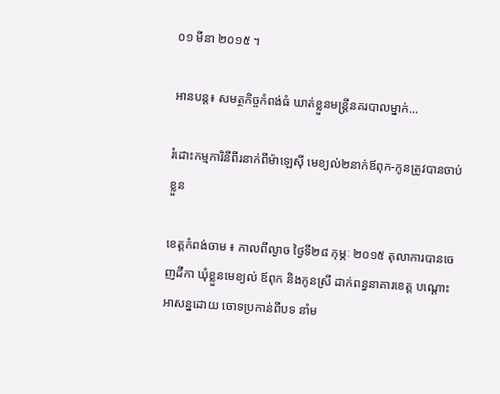០១ មីនា ២០១៥ ។

អានបន្ត៖ សមត្ថកិច្ចកំពង់ធំ ឃាត់ខ្លួនមន្ត្រីនគរបាលម្នាក់...

រំដោះកម្មការិនីពីរនាក់ពីម៉ាឡេស៊ី មេខ្យល់២នាក់ឪពុក-កូនត្រូវបានចាប់ខ្លួន

ខេត្តកំពង់ចាម ៖ កាលពីល្ងាច ថ្ងៃទី២៨ កុម្ភៈ ២០១៥ តុលាការបានចេញដីកា ឃុំខ្លួនមេខ្យល់ ឪពុក និងកូនស្រី ដាក់ពន្ធនាគារខេត្ត បណ្តោះអាសន្នដោយ ចោទប្រកាន់ពីបទ នាំម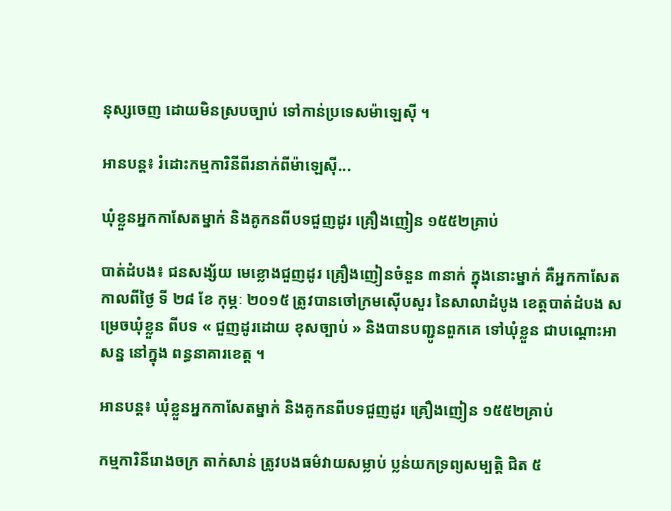នុស្សចេញ ដោយមិនស្របច្បាប់ ទៅកាន់ប្រទេសម៉ាឡេស៊ី ។

អានបន្ត៖ រំដោះកម្មការិនីពីរនាក់ពីម៉ាឡេស៊ី...

ឃុំខ្លួនអ្នកកាសែតម្នាក់ និងគូកនពីបទជួញដូរ គ្រឿងញៀន ១៥៥២គ្រាប់

បាត់ដំបង៖ ជនសង្ស័យ មេខ្លោងជួញដូរ គ្រឿងញៀនចំនួន ៣នាក់ ក្នុងនោះម្នាក់ គឺអ្នកកាសែត កាលពីថ្ងៃ ទី ២៨ ខែ កុម្ភៈ ២០១៥ ត្រូវបានចៅក្រមស៊ើបសួរ នៃសាលាដំបូង ខេត្តបាត់ដំបង សម្រេចឃុំខ្លួន ពីបទ « ជួញដូរដោយ ខុសច្បាប់ » និងបានបញ្ជូនពួកគេ ទៅឃុំខ្លួន ជាបណ្តោះអាសន្ន នៅក្នុង ពន្ធនាគារខេត្ត ។

អានបន្ត៖ ឃុំខ្លួនអ្នកកាសែតម្នាក់ និងគូកនពីបទជួញដូរ គ្រឿងញៀន ១៥៥២គ្រាប់

កម្មការិនីរោងចក្រ តាក់សាន់ ត្រូវបងធម៌វាយសម្លាប់ ប្លន់យកទ្រព្យសម្បត្តិ ជិត ៥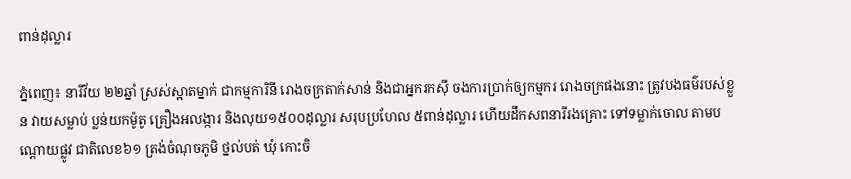ពាន់ដុល្លារ

ភ្នំពេញ៖ នារីវ័យ ២២ឆ្នាំ ស្រស់ស្អាតម្នាក់ ជាកម្មការិនី រោងចក្រតាក់សាន់ និងជាអ្នករកស៊ី ចងការប្រាក់ឲ្យកម្មករ រោងចក្រផងនោះ ត្រូវបងធម៌របស់ខ្លួន វាយសម្លាប់ ប្លន់យកម៉ូតូ គ្រឿងអលង្ការ និងលុយ១៥០០ដុល្លារ សរុបប្រហែល ៥ពាន់ដុល្លារ ហើយដឹកសពនារីរងគ្រោះ ទៅទម្លាក់ចោល តាមបណ្តោយផ្លូវ ជាតិលេខ៦១ ត្រង់ចំណុចភូមិ ថ្នល់បត់ ឃុំ កោះចិ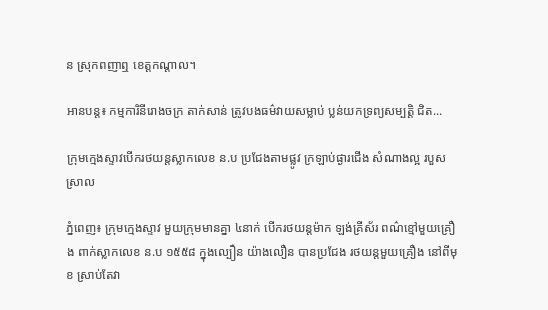ន ស្រុកពញាឮ ខេត្តកណ្ដាល។

អានបន្ត៖ កម្មការិនីរោងចក្រ តាក់សាន់ ត្រូវបងធម៌វាយសម្លាប់ ប្លន់យកទ្រព្យសម្បត្តិ ជិត...

ក្រុមក្មេងស្ទាវបើករថយន្តស្លាកលេខ ន.ប ប្រជែងតាមផ្លូវ ក្រឡាប់ផ្ងារជើង សំណាងល្អ របួសស្រាល

ភ្នំពេញ៖ ក្រុមក្មេងស្ទាវ មួយក្រុមមានគ្នា ៤នាក់ បើករថយន្តម៉ាក ឡង់គ្រីស័រ ពណ៌ខ្មៅមួយគ្រឿង ពាក់ស្លាកលេខ ន.ប ១៥៥៨ ក្នុងល្បឿន យ៉ាងលឿន បានប្រជែង រថយន្តមួយគ្រឿង នៅពីមុខ ស្រាប់តែវា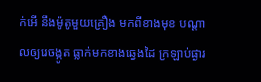ក់អើ នឹងម៉ូតូមួយគ្រឿង មកពីខាងមុខ បណ្តាលឲ្យរេចង្កូត ធ្លាក់មកខាងឆ្វេងដៃ ក្រឡាប់ផ្ងារ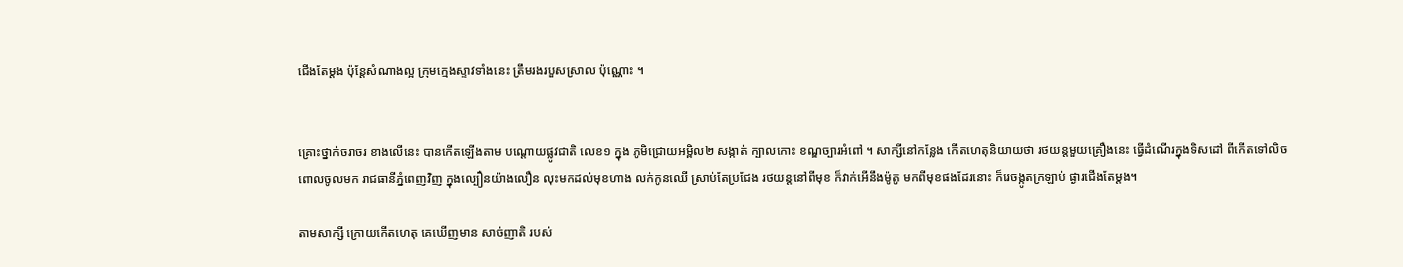ជើងតែម្តង ប៉ុន្តែសំណាងល្អ ក្រុមក្មេងស្ទាវទាំងនេះ ត្រឹមរងរបួសស្រាល ប៉ុណ្ណោះ ។


គ្រោះថ្នាក់ចរាចរ ខាងលើនេះ បានកើតឡើងតាម បណ្តោយផ្លូវជាតិ លេខ១ ក្នុង ភូមិជ្រោយអម្ពិល២ សង្កាត់ ក្បាលកោះ ខណ្ឌច្បារអំពៅ ។ សាក្សីនៅកន្លែង កើតហេតុនិយាយថា រថយន្តមួយគ្រឿងនេះ ធ្វើដំណើរក្នុងទិសដៅ ពីកើតទៅលិច ពោលចូលមក រាជធានីភ្នំពេញវិញ ក្នុងល្បឿនយ៉ាងលឿន លុះមកដល់មុខហាង លក់កូនឈើ ស្រាប់តែប្រជែង រថយន្តនៅពីមុខ ក៏វាក់អើនឹងម៉ូតូ មកពីមុខផងដែរនោះ ក៏រេចង្កូតក្រឡាប់ ផ្ងារជើងតែម្តង។

តាមសាក្សី ក្រោយកើតហេតុ គេឃើញមាន សាច់ញាតិ របស់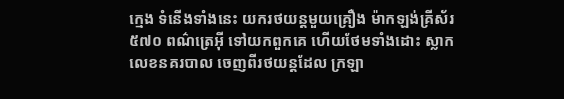ក្មេង ទំនើងទាំងនេះ យករថយន្តមួយគ្រឿង ម៉ាកឡង់គ្រីស័រ ៥៧០ ពណ៌ត្រេអ៊ី ទៅយកពួកគេ ហើយថែមទាំងដោះ ស្លាកលេខនគរបាល ចេញពីរថយន្តដែល ក្រឡា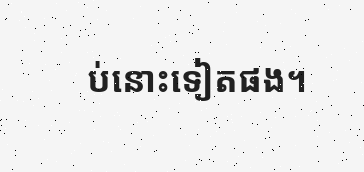ប់នោះទៀតផង។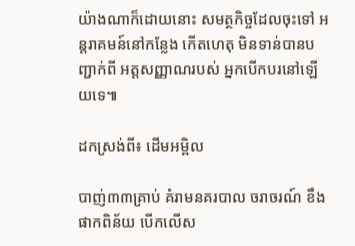យ៉ាងណាក៏ដោយនោះ សមត្ថកិច្ចដែលចុះទៅ អន្តរាគមន៍នៅកន្លែង កើតហេតុ មិនទាន់បានបញ្ជាក់ពី អត្តសញ្ញាណរបស់ អ្នកបើកបរនៅឡើយទេ៕

ដកស្រង់ពី៖ ដើមអម្ពិល

បាញ់៣៣គ្រាប់ គំរាមនគរបាល ចរាចរណ៍ ខឹងផាកពិន័យ បើកលើស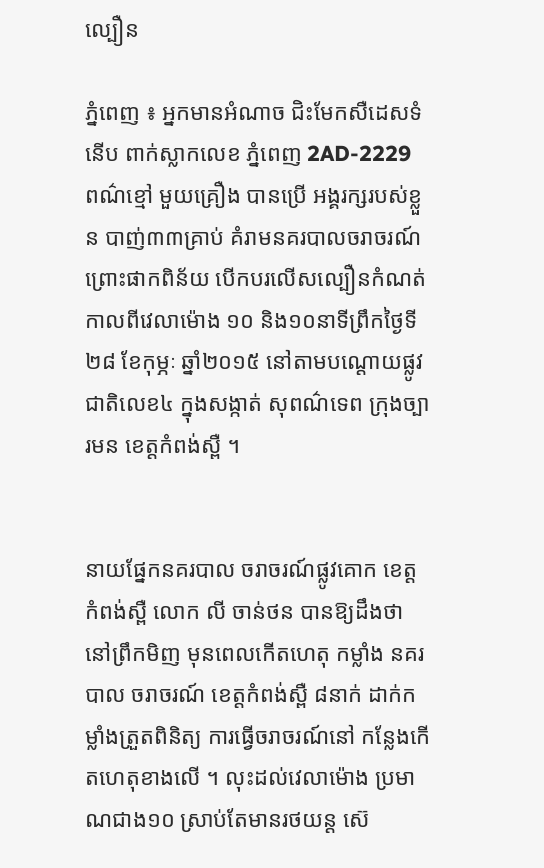ល្បឿន

ភ្នំពេញ ៖ អ្នកមានអំណាច ជិះមែកសឺដេសទំនើប ពាក់ស្លាកលេខ ភ្នំពេញ 2AD-2229 ពណ៌ខ្មៅ មួយគ្រឿង បានប្រើ អង្គរក្សរបស់ខ្លួន បាញ់៣៣គ្រាប់ គំរាមនគរបាលចរាចរណ៍ ព្រោះផាកពិន័យ បើកបរលើសល្បឿនកំណត់ កាលពីវេលាម៉ោង ១០ និង១០នាទីព្រឹកថ្ងៃទី២៨ ខែកុម្ភៈ ឆ្នាំ២០១៥ នៅតាមបណ្ដោយផ្លូវ ជាតិលេខ៤ ក្នុងសង្កាត់ សុពណ៌ទេព ក្រុងច្បារមន ខេត្ដកំពង់ស្ពឺ ។


នាយផ្នែកនគរបាល ចរាចរណ៍ផ្លូវគោក ខេត្ដកំពង់ស្ពឺ លោក លី ចាន់ថន បានឱ្យដឹងថា នៅព្រឹកមិញ មុនពេលកើតហេតុ កម្លាំង នគរបាល ចរាចរណ៍ ខេត្ដកំពង់ស្ពឺ ៨នាក់ ដាក់កម្លាំងត្រួតពិនិត្យ ការធ្វើចរាចរណ៍នៅ កន្លែងកើតហេតុខាងលើ ។ លុះដល់វេលាម៉ោង ប្រមាណជាង១០ ស្រាប់តែមានរថយន្ដ ស៊េ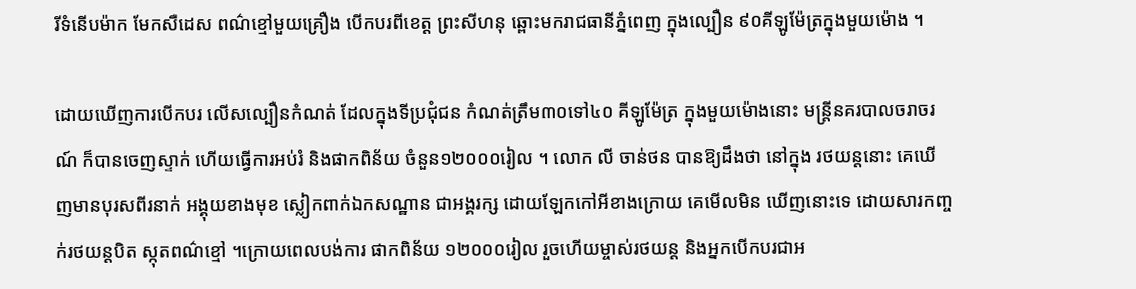រីទំនើបម៉ាក មែកសឺដេស ពណ៌ខ្មៅមួយគ្រឿង បើកបរពីខេត្ដ ព្រះសីហនុ ឆ្ពោះមករាជធានីភ្នំពេញ ក្នុងល្បឿន ៩០គីឡូម៉ែត្រក្នុងមួយម៉ោង ។

ដោយឃើញការបើកបរ លើសល្បឿនកំណត់ ដែលក្នុងទីប្រជុំជន កំណត់ត្រឹម៣០ទៅ៤០ គីឡូម៉ែត្រ ក្នុងមួយម៉ោងនោះ មន្ដ្រីនគរបាលចរាចរណ៍ ក៏បានចេញស្ទាក់ ហើយធ្វើការអប់រំ និងផាកពិន័យ ចំនួន១២០០០រៀល ។ លោក លី ចាន់ថន បានឱ្យដឹងថា នៅក្នុង រថយន្ដនោះ គេឃើញមានបុរសពីរនាក់ អង្គុយខាងមុខ ស្លៀកពាក់ឯកសណ្ឋាន ជាអង្គរក្ស ដោយឡែកកៅអីខាងក្រោយ គេមើលមិន ឃើញនោះទេ ដោយសារកញ្ចក់រថយន្ដបិត ស្កុតពណ៌ខ្មៅ ។ក្រោយពេលបង់ការ ផាកពិន័យ ១២០០០រៀល រួចហើយម្ចាស់រថយន្ដ និងអ្នកបើកបរជាអ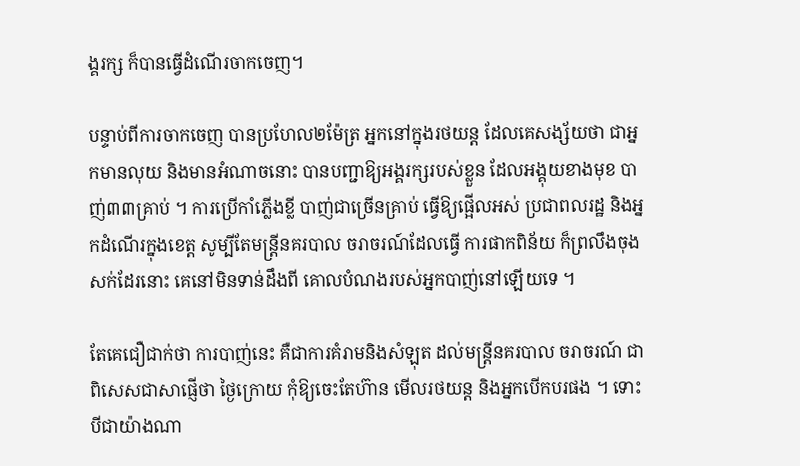ង្គរក្ស ក៏បានធ្វើដំណើរចាកចេញ។

បន្ទាប់ពីការចាកចេញ បានប្រហែល២ម៉ែត្រ អ្នកនៅក្នុងរថយន្ដ ដែលគេសង្ស័យថា ជាអ្នកមានលុយ និងមានអំណាចនោះ បានបញ្ជាឱ្យអង្គរក្សរបស់ខ្លួន ដែលអង្គុយខាងមុខ បាញ់៣៣គ្រាប់ ។ ការប្រើកាំភ្លើងខ្លី បាញ់ជាច្រើនគ្រាប់ ធ្វើឱ្យផ្អើលអស់ ប្រជាពលរដ្ឋ និងអ្នកដំណើរក្នុងខេត្ដ សូម្បីតែមន្ដ្រីនគរបាល ចរាចរណ៍ដែលធ្វើ ការផាកពិន័យ ក៏ព្រលឹងចុងសក់ដែរនោះ គេនៅមិនទាន់ដឹងពី គោលបំណងរបស់អ្នកបាញ់នៅឡើយទេ ។

តែគេជឿជាក់ថា ការបាញ់នេះ គឺជាការគំរាមនិងសំឡុត ដល់មន្ដ្រីនគរបាល ចរាចរណ៍ ជាពិសេសជាសាផ្ញើថា ថ្ងៃក្រោយ កុំឱ្យចេះតែហ៊ាន មើលរថយន្ដ និងអ្នកបើកបរផង ។ ទោះបីជាយ៉ាងណា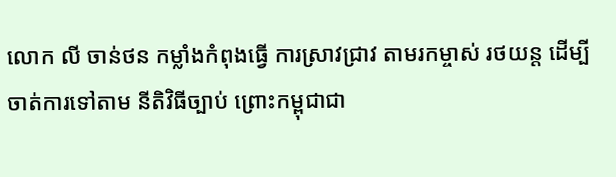លោក លី ចាន់ថន កម្លាំងកំពុងធ្វើ ការស្រាវជ្រាវ តាមរកម្ចាស់ រថយន្ដ ដើម្បីចាត់ការទៅតាម នីតិវិធីច្បាប់ ព្រោះកម្ពុជាជា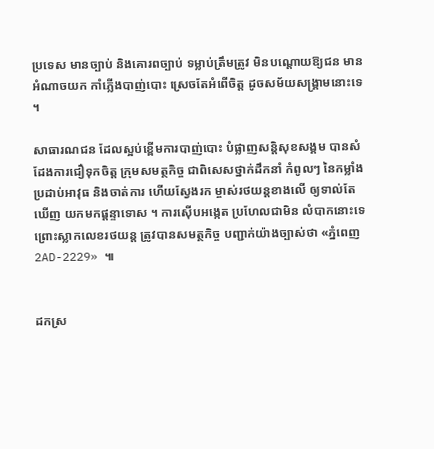ប្រទេស មានច្បាប់ និងគោរពច្បាប់ ទម្លាប់ត្រឹមត្រូវ មិនបណ្ដោយឱ្យជន មានអំណាចយក កាំភ្លើងបាញ់បោះ ស្រេចតែអំពើចិត្ដ ដូចសម័យសង្គ្រាមនោះទេ ។

សាធារណជន ដែលស្អប់ខ្ពើមការបាញ់បោះ បំផ្លាញសន្តិសុខសង្គម បានសំដែងការជឿទុកចិត្ត ក្រុមសមត្ថកិច្ច ជាពិសេសថ្នាក់ដឹកនាំ កំពូលៗ នៃកម្លាំងប្រដាប់អាវុធ និងចាត់ការ ហើយស្វែងរក ម្ចាស់រថយន្តខាងលើ ឲ្យទាល់តែឃើញ យកមកផ្តន្ទាទោស ។ ការស៊ើបអង្កេត ប្រហែលជាមិន លំបាកនោះទេ ព្រោះស្លាកលេខរថយន្ត ត្រូវបានសមត្ថកិច្ច បញ្ជាក់យ៉ាងច្បាស់ថា «ភ្នំពេញ 2AD-2229» ៕


ដកស្រ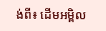ង់ពី៖ ដើមអម្ពិល